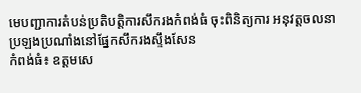មេបញ្ជាការតំបន់ប្រតិបត្តិការសឹករងកំពង់ធំ ចុះពិនិត្យការ អនុវត្តចលនាប្រឡងប្រណាំងនៅផ្នែកសឹករងស្ទឹងសែន
កំពង់ធំ៖ ឧត្តមសេ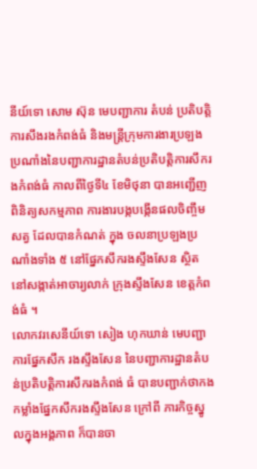នីយ៍ទោ សោម ស៊ុន មេបញ្ជាការ តំបន់ ប្រតិបត្តិការសឹងរងកំពង់ធំ និងមន្រ្តីក្រុមការងារប្រឡង ប្រណាំងនៃបញ្ជាការដ្ឋានតំបន់ប្រតិបត្តិការសឹករងកំពង់ធំ កាលពីថ្ងៃទី៤ ខែមិថុនា បានអញ្ជើញពិនិត្យសកម្មភាព ការងារបង្កបង្កើនផលចិញ្ចឹមសត្វ ដែលបានកំណត់ ក្នុង ចលនាប្រឡងប្រណាំងទាំង ៥ នៅផ្នែកសឹករងស្ទឹងសែន ស្ថិតនៅសង្កាត់អាចារ្យលាក់ ក្រុងស្ទឹងសែន ខេត្តកំពង់ធំ ។
លោកវរសេនីយ៍ទោ សៀង ហុកឃាន់ មេបញ្ជាការផ្នែកសឹក រងស្ទឹងសែន នៃបញ្ជាការដ្ឋានតំបន់ប្រតិបត្តិការសឹករងកំពង់ ធំ បានបញ្ជាក់ថាកងកម្លាំងផ្នែកសឹករងស្ទឹងសែន ក្រៅពី ភារកិច្ចស្នូលក្នុងអង្គភាព ក៏បានចា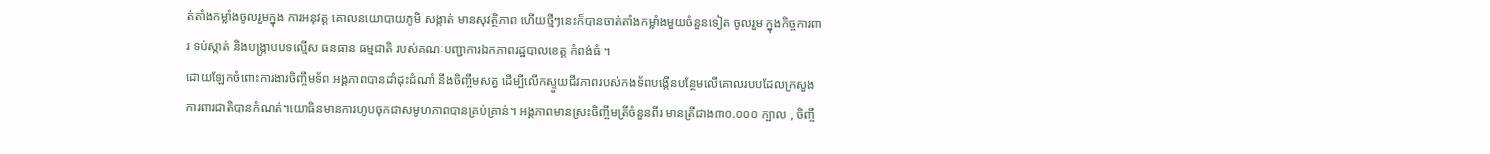ត់តាំងកម្លាំងចូលរួមក្នុង ការអនុវត្ត គោលនយោបាយភូមិ សង្កាត់ មានសុវត្ថិភាព ហើយថ្មីៗនេះក៏បានចាត់តាំងកម្លាំងមួយចំនួនទៀត ចូលរួម ក្នុងកិច្ចការពារ ទប់ស្កាត់ និងបង្ក្រាបបទល្មើស ធនធាន ធម្មជាតិ របស់គណៈបញ្ជាការឯកភាពរដ្ឋបាលខេត្ត កំពង់ធំ ។
ដោយឡែកចំពោះការងារចិញ្ចឹមទ័ព អង្គភាពបានដាំដុះដំណាំ នឹងចិញ្ចឹមសត្វ ដើម្បីលើកស្ទួយជីវភាពរបស់កងទ័ពបង្កើនបន្ថែមលើគោលរបបដែលក្រសួងការពារជាតិបានកំណត់។យោធិនមានការហូបចុកជាសមូហភាពបានគ្រប់គ្រាន់។ អង្គភាពមានស្រះចិញ្ចឹមត្រីចំនួនពីរ មានត្រីជាង៣០.០០០ ក្បាល , ចិញ្ចឹ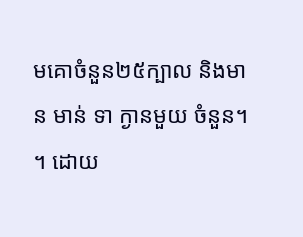មគោចំនួន២៥ក្បាល និងមាន មាន់ ទា ក្ងានមួយ ចំនួន។ ។ ដោយ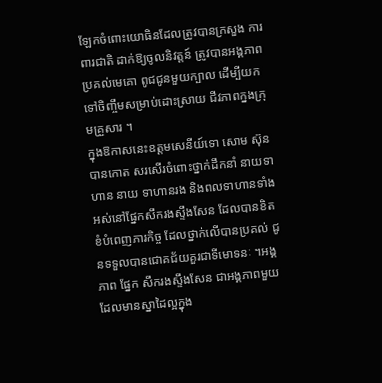ឡែកចំពោះយោធិនដែលត្រូវបានក្រសួង ការពារជាតិ ដាក់ឱ្យចូលនិវត្តន៍ ត្រូវបានអង្គភាពប្រគល់មេគោ ពូជជូនមួយក្បាល ដើម្បីយកទៅចិញ្ចឹមសម្រាប់ដោះស្រាយ ជីវភាពក្នងក្រុមគ្រួសារ ។
ក្នុងឱកាសនេះឧត្តមសេនីយ៍ទោ សោម ស៊ុន បានកោត សរសើរចំពោះថ្នាក់ដឹកនាំ នាយទាហាន នាយ ទាហានរង និងពលទាហានទាំងអស់នៅផ្នែកសឹករងស្ទឹងសែន ដែលបានខិតខំបំពេញភារកិច្ច ដែលថ្នាក់លើបានប្រគល់ ជូនទទួលបានជោគជ័យគួរជាទីមោទនៈ ។អង្គភាព ផ្នែក សឹករងស្ទឹងសែន ជាអង្គភាពមួយ ដែលមានស្នាដៃល្អក្នុង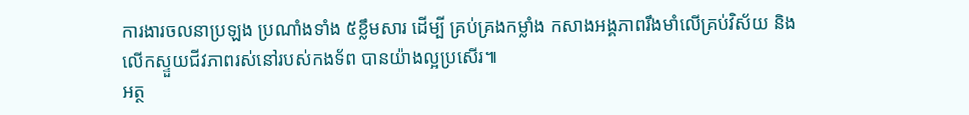ការងារចលនាប្រឡង ប្រណាំងទាំង ៥ខ្លឹមសារ ដើម្បី គ្រប់គ្រងកម្លាំង កសាងអង្គភាពរឹងមាំលើគ្រប់វិស័យ និងលើកស្ទួយជីវភាពរស់នៅរបស់កងទ័ព បានយ៉ាងល្អប្រសើរ៕
អត្ថ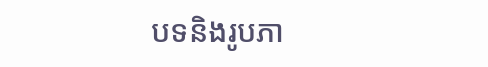បទនិងរូបភា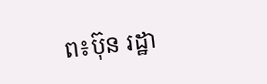ព៖ប៊ុន រដ្ឋា